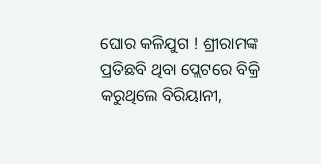ଘୋର କଳିଯୁଗ ! ଶ୍ରୀରାମଙ୍କ ପ୍ରତିଛବି ଥିବା ପ୍ଲେଟରେ ବିକ୍ରି କରୁଥିଲେ ବିରିୟାନୀ,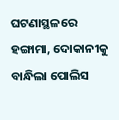ଘଟଣାସ୍ଥଳରେ ହଙ୍ଗାମା, ଦୋକାନୀକୁ ବାନ୍ଧିଲା ପୋଲିସ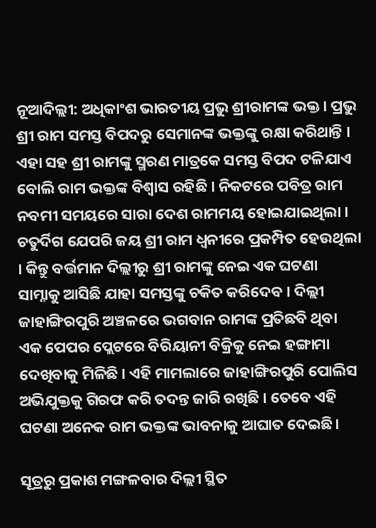ନୂଆଦିଲ୍ଲୀ: ଅଧିକାଂଶ ଭାରତୀୟ ପ୍ରଭୁ ଶ୍ରୀରାମଙ୍କ ଭକ୍ତ । ପ୍ରଭୁ ଶ୍ରୀ ରାମ ସମସ୍ତ ବିପଦରୁ ସେମାନଙ୍କ ଭକ୍ତଙ୍କୁ ରକ୍ଷା କରିଥାନ୍ତି । ଏହା ସହ ଶ୍ରୀ ରାମଙ୍କୁ ସ୍ମରଣ ମାତ୍ରକେ ସମସ୍ତ ବିପଦ ଟଳିଯାଏ ବୋଲି ରାମ ଭକ୍ତଙ୍କ ବିଶ୍ୱାସ ରହିଛି । ନିକଟରେ ପବିତ୍ର ରାମ ନବମୀ ସମୟରେ ସାରା ଦେଶ ରାମମୟ ହୋଇଯାଇଥିଲା । ଚତୁର୍ଦିଗ ଯେପରି ଜୟ ଶ୍ରୀ ରାମ ଧ୍ୱନୀରେ ପ୍ରକମ୍ପିତ ହେଉଥିଲା । କିନ୍ତୁ ବର୍ତ୍ତମାନ ଦିଲ୍ଲୀରୁ ଶ୍ରୀ ରାମଙ୍କୁ ନେଇ ଏକ ଘଟଣା ସାମ୍ନାକୁ ଆସିଛି ଯାହା ସମସ୍ତଙ୍କୁ ଚକିତ କରିଦେବ । ଦିଲ୍ଲୀ ଜାହାଙ୍ଗିରପୁରି ଅଞ୍ଚଳରେ ଭଗବାନ ରାମଙ୍କ ପ୍ରତିଛବି ଥିବା ଏକ ପେପର ପ୍ଲେଟରେ ବିରିୟାନୀ ବିକ୍ରିକୁ ନେଇ ହଙ୍ଗାମା ଦେଖିବାକୁ ମିଳିଛି । ଏହି ମାମଲାରେ ଜାହାଙ୍ଗିରପୁରି ପୋଲିସ ଅଭିଯୁକ୍ତକୁ ଗିରଫ କରି ତଦନ୍ତ ଜାରି ରଖିଛି । ତେବେ ଏହି ଘଟଣା ଅନେକ ରାମ ଭକ୍ତଙ୍କ ଭାବନାକୁ ଆଘାତ ଦେଇଛି ।

ସୂତ୍ରରୁ ପ୍ରକାଶ ମଙ୍ଗଳବାର ଦିଲ୍ଲୀ ସ୍ଥିତ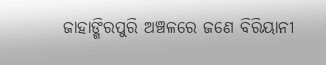ଜାହାଙ୍ଗିରପୁରି ଅଞ୍ଚଳରେ ଜଣେ ବିରିୟାନୀ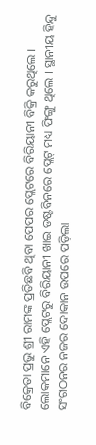ବିକ୍ରେତା ପ୍ରଭୁ ଶ୍ରୀ ରାମଙ୍କ ପ୍ରତିଛବି ଥିବା ପେପର ପ୍ଲେଟରେ ବିରିୟାନୀ ବିକ୍ରି କରୁଥିଲେ । ଲୋକମାନେ ଏହି ପ୍ଲେଟରୁ ବିରିୟାନୀ ଖାଇ ଡଷ୍ଟବିନରେ ପ୍ଲେଟ୍ ମଧ୍ୟ ଫିଙ୍ଗୁ ଥିଲେ । ସ୍ଥାନୀୟ ହିନ୍ଦୁ ସଂଗଠନର ନଜର ଦୋକାନ ଉପରେ ପଡ଼ିଲା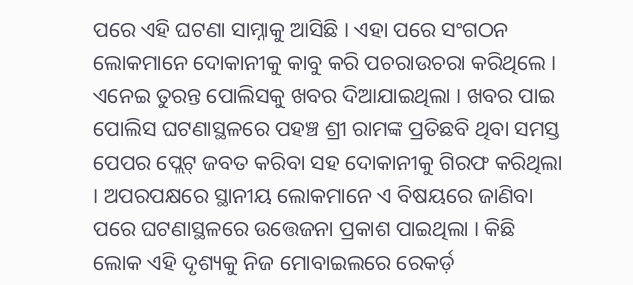ପରେ ଏହି ଘଟଣା ସାମ୍ନାକୁ ଆସିଛି । ଏହା ପରେ ସଂଗଠନ ଲୋକମାନେ ଦୋକାନୀକୁ କାବୁ କରି ପଚରାଉଚରା କରିଥିଲେ । ଏନେଇ ତୁରନ୍ତ ପୋଲିସକୁ ଖବର ଦିଆଯାଇଥିଲା । ଖବର ପାଇ ପୋଲିସ ଘଟଣାସ୍ଥଳରେ ପହଞ୍ଚ ଶ୍ରୀ ରାମଙ୍କ ପ୍ରତିଛବି ଥିବା ସମସ୍ତ ପେପର ପ୍ଲେଟ୍ ଜବତ କରିବା ସହ ଦୋକାନୀକୁ ଗିରଫ କରିଥିଲା । ଅପରପକ୍ଷରେ ସ୍ଥାନୀୟ ଲୋକମାନେ ଏ ବିଷୟରେ ଜାଣିବା ପରେ ଘଟଣାସ୍ଥଳରେ ଉତ୍ତେଜନା ପ୍ରକାଶ ପାଇଥିଲା । କିଛି ଲୋକ ଏହି ଦୃଶ୍ୟକୁ ନିଜ ମୋବାଇଲରେ ରେକର୍ଡ଼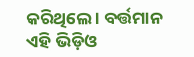କରିଥିଲେ । ବର୍ତ୍ତମାନ ଏହି ଭିଡ଼ିଓ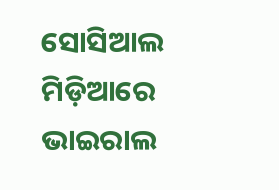ସୋସିଆଲ ମିଡ଼ିଆରେ ଭାଇରାଲ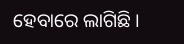ହେବାରେ ଲାଗିଛି ।